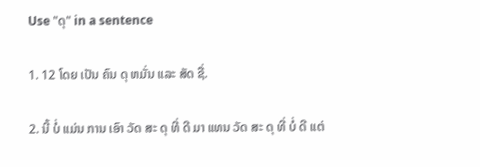Use "ດຸ" in a sentence

1. 12 ໂດຍ ເປັນ ຄົນ ດຸ ຫມັ່ນ ແລະ ສັດ ຊື່.

2. ນີ້ ບໍ່ ແມ່ນ ການ ເອົາ ວັດ ສະ ດຸ ທີ່ ດີ ມາ ແທນ ວັດ ສະ ດຸ ທີ່ ບໍ່ ດີ ແຕ່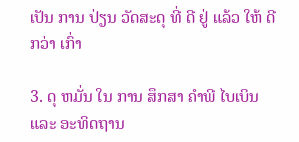ເປັນ ການ ປ່ຽນ ວັດສະດຸ ທີ່ ດີ ຢູ່ ແລ້ວ ໃຫ້ ດີ ກວ່າ ເກົ່າ

3. ດຸ ຫມັ່ນ ໃນ ການ ສຶກສາ ຄໍາພີ ໄບເບິນ ແລະ ອະທິດຖານ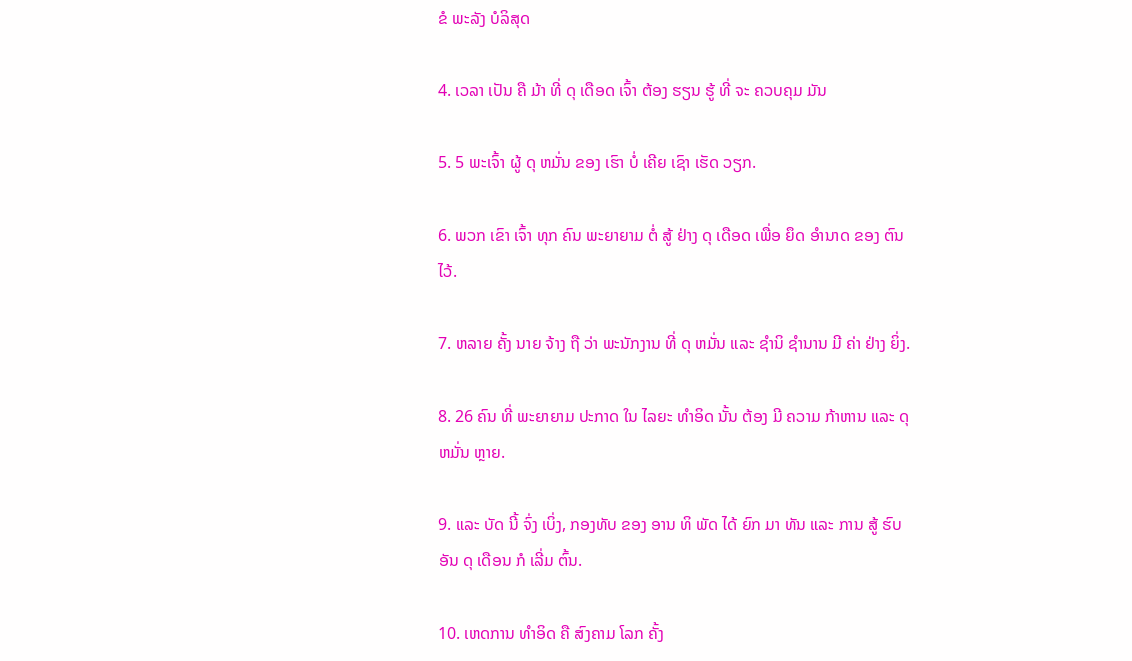ຂໍ ພະລັງ ບໍລິສຸດ

4. ເວລາ ເປັນ ຄື ມ້າ ທີ່ ດຸ ເດືອດ ເຈົ້າ ຕ້ອງ ຮຽນ ຮູ້ ທີ່ ຈະ ຄວບຄຸມ ມັນ

5. 5 ພະເຈົ້າ ຜູ້ ດຸ ຫມັ່ນ ຂອງ ເຮົາ ບໍ່ ເຄີຍ ເຊົາ ເຮັດ ວຽກ.

6. ພວກ ເຂົາ ເຈົ້າ ທຸກ ຄົນ ພະຍາຍາມ ຕໍ່ ສູ້ ຢ່າງ ດຸ ເດືອດ ເພື່ອ ຍຶດ ອໍານາດ ຂອງ ຕົນ ໄວ້.

7. ຫລາຍ ຄັ້ງ ນາຍ ຈ້າງ ຖື ວ່າ ພະນັກງານ ທີ່ ດຸ ຫມັ່ນ ແລະ ຊໍານິ ຊໍານານ ມີ ຄ່າ ຢ່າງ ຍິ່ງ.

8. 26 ຄົນ ທີ່ ພະຍາຍາມ ປະກາດ ໃນ ໄລຍະ ທໍາອິດ ນັ້ນ ຕ້ອງ ມີ ຄວາມ ກ້າຫານ ແລະ ດຸ ຫມັ່ນ ຫຼາຍ.

9. ແລະ ບັດ ນີ້ ຈົ່ງ ເບິ່ງ, ກອງທັບ ຂອງ ອານ ທິ ພັດ ໄດ້ ຍົກ ມາ ທັນ ແລະ ການ ສູ້ ຮົບ ອັນ ດຸ ເດືອນ ກໍ ເລີ່ມ ຕົ້ນ.

10. ເຫດການ ທໍາອິດ ຄື ສົງຄາມ ໂລກ ຄັ້ງ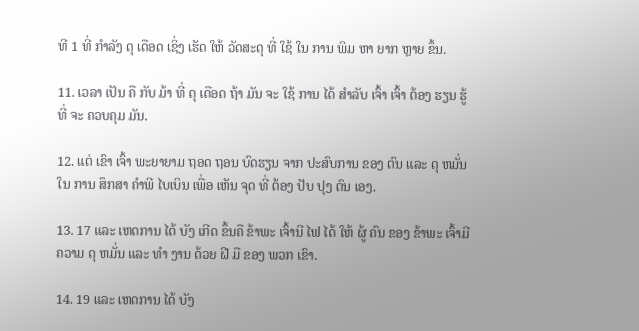ທີ 1 ທີ່ ກໍາລັງ ດຸ ເດືອດ ເຊິ່ງ ເຮັດ ໃຫ້ ວັດສະດຸ ທີ່ ໃຊ້ ໃນ ການ ພິມ ຫາ ຍາກ ຫຼາຍ ຂຶ້ນ.

11. ເວລາ ເປັນ ຄື ກັບ ມ້າ ທີ່ ດຸ ເດືອດ ຖ້າ ມັນ ຈະ ໃຊ້ ການ ໄດ້ ສໍາລັບ ເຈົ້າ ເຈົ້າ ຕ້ອງ ຮຽນ ຮູ້ ທີ່ ຈະ ຄວບຄຸມ ມັນ.

12. ແຕ່ ເຂົາ ເຈົ້າ ພະຍາຍາມ ຖອດ ຖອນ ບົດຮຽນ ຈາກ ປະສົບການ ຂອງ ຕົນ ແລະ ດຸ ຫມັ່ນ ໃນ ການ ສຶກສາ ຄໍາພີ ໄບເບິນ ເພື່ອ ເຫັນ ຈຸດ ທີ່ ຕ້ອງ ປັບ ປຸງ ຕົນ ເອງ.

13. 17 ແລະ ເຫດການ ໄດ້ ບັງ ເກີດ ຂຶ້ນຄື ຂ້າພະ ເຈົ້ານີ ໄຟ ໄດ້ ໃຫ້ ຜູ້ ຄົນ ຂອງ ຂ້າພະ ເຈົ້າມີ ຄວາມ ດຸ ຫມັ່ນ ແລະ ທໍາ ງານ ດ້ວຍ ຝີ ມື ຂອງ ພວກ ເຂົາ.

14. 19 ແລະ ເຫດການ ໄດ້ ບັງ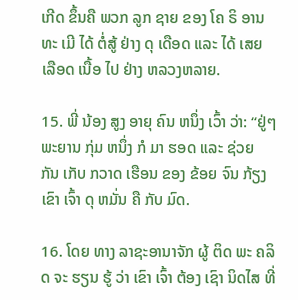ເກີດ ຂຶ້ນຄື ພວກ ລູກ ຊາຍ ຂອງ ໂຄ ຣິ ອານ ທະ ເມີ ໄດ້ ຕໍ່ສູ້ ຢ່າງ ດຸ ເດືອດ ແລະ ໄດ້ ເສຍ ເລືອດ ເນື້ອ ໄປ ຢ່າງ ຫລວງຫລາຍ.

15. ພີ່ ນ້ອງ ສູງ ອາຍຸ ຄົນ ຫນຶ່ງ ເວົ້າ ວ່າ: “ຢູ່ໆ ພະຍານ ກຸ່ມ ຫນຶ່ງ ກໍ ມາ ຮອດ ແລະ ຊ່ວຍ ກັນ ເກັບ ກວາດ ເຮືອນ ຂອງ ຂ້ອຍ ຈົນ ກ້ຽງ ເຂົາ ເຈົ້າ ດຸ ຫມັ່ນ ຄື ກັບ ມົດ.

16. ໂດຍ ທາງ ລາຊະອານາຈັກ ຜູ້ ຕິດ ພະ ຄລິດ ຈະ ຮຽນ ຮູ້ ວ່າ ເຂົາ ເຈົ້າ ຕ້ອງ ເຊົາ ນິດໄສ ທີ່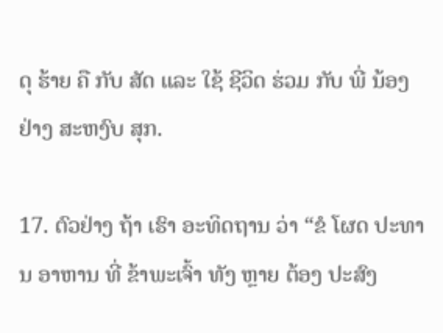ດຸ ຮ້າຍ ຄື ກັບ ສັດ ແລະ ໃຊ້ ຊີວິດ ຮ່ວມ ກັບ ພີ່ ນ້ອງ ຢ່າງ ສະຫງົບ ສຸກ.

17. ຕົວຢ່າງ ຖ້າ ເຮົາ ອະທິດຖານ ວ່າ “ຂໍ ໂຜດ ປະທານ ອາຫານ ທີ່ ຂ້າພະເຈົ້າ ທັງ ຫຼາຍ ຕ້ອງ ປະສົງ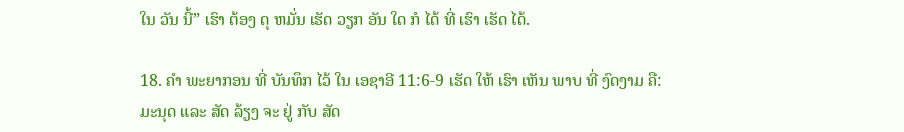ໃນ ວັນ ນີ້” ເຮົາ ຕ້ອງ ດຸ ຫມັ່ນ ເຮັດ ວຽກ ອັນ ໃດ ກໍ ໄດ້ ທີ່ ເຮົາ ເຮັດ ໄດ້.

18. ຄໍາ ພະຍາກອນ ທີ່ ບັນທຶກ ໄວ້ ໃນ ເອຊາອີ 11:6-9 ເຮັດ ໃຫ້ ເຮົາ ເຫັນ ພາບ ທີ່ ງົດງາມ ຄື: ມະນຸດ ແລະ ສັດ ລ້ຽງ ຈະ ຢູ່ ກັບ ສັດ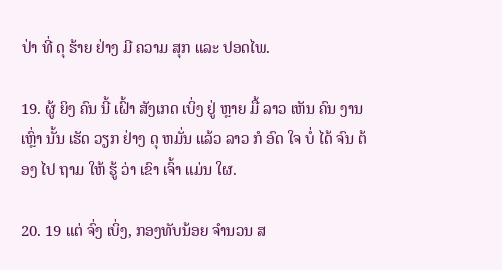ປ່າ ທີ່ ດຸ ຮ້າຍ ຢ່າງ ມີ ຄວາມ ສຸກ ແລະ ປອດໄພ.

19. ຜູ້ ຍິງ ຄົນ ນີ້ ເຝົ້າ ສັງເກດ ເບິ່ງ ຢູ່ ຫຼາຍ ມື້ ລາວ ເຫັນ ຄົນ ງານ ເຫຼົ່າ ນັ້ນ ເຮັດ ວຽກ ຢ່າງ ດຸ ຫມັ່ນ ແລ້ວ ລາວ ກໍ ອົດ ໃຈ ບໍ່ ໄດ້ ຈົນ ຕ້ອງ ໄປ ຖາມ ໃຫ້ ຮູ້ ວ່າ ເຂົາ ເຈົ້າ ແມ່ນ ໃຜ.

20. 19 ແຕ່ ຈົ່ງ ເບິ່ງ, ກອງທັບນ້ອຍ ຈໍານວນ ສ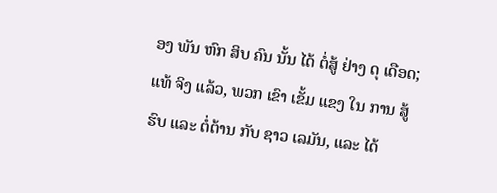ອງ ພັນ ຫົກ ສິບ ຄົນ ນັ້ນ ໄດ້ ຕໍ່ສູ້ ຢ່າງ ດຸ ເດືອດ; ແທ້ ຈິງ ແລ້ວ, ພວກ ເຂົາ ເຂັ້ມ ແຂງ ໃນ ການ ສູ້ ຮົບ ແລະ ຕໍ່ຕ້ານ ກັບ ຊາວ ເລມັນ, ແລະ ໄດ້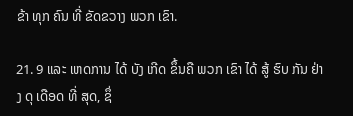ຂ້າ ທຸກ ຄົນ ທີ່ ຂັດຂວາງ ພວກ ເຂົາ.

21. 9 ແລະ ເຫດການ ໄດ້ ບັງ ເກີດ ຂຶ້ນຄື ພວກ ເຂົາ ໄດ້ ສູ້ ຮົບ ກັນ ຢ່າງ ດຸ ເດືອດ ທີ່ ສຸດ, ຊຶ່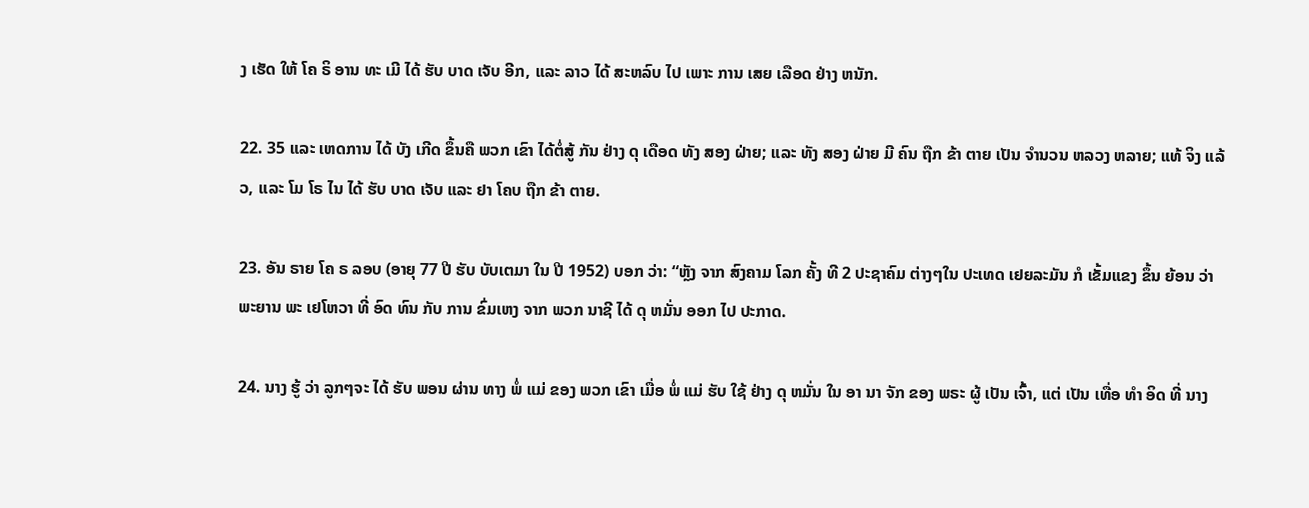ງ ເຮັດ ໃຫ້ ໂຄ ຣິ ອານ ທະ ເມີ ໄດ້ ຮັບ ບາດ ເຈັບ ອີກ, ແລະ ລາວ ໄດ້ ສະຫລົບ ໄປ ເພາະ ການ ເສຍ ເລືອດ ຢ່າງ ຫນັກ.

22. 35 ແລະ ເຫດການ ໄດ້ ບັງ ເກີດ ຂຶ້ນຄື ພວກ ເຂົາ ໄດ້ຕໍ່ສູ້ ກັນ ຢ່າງ ດຸ ເດືອດ ທັງ ສອງ ຝ່າຍ; ແລະ ທັງ ສອງ ຝ່າຍ ມີ ຄົນ ຖືກ ຂ້າ ຕາຍ ເປັນ ຈໍານວນ ຫລວງ ຫລາຍ; ແທ້ ຈິງ ແລ້ວ, ແລະ ໂມ ໂຣ ໄນ ໄດ້ ຮັບ ບາດ ເຈັບ ແລະ ຢາ ໂຄບ ຖືກ ຂ້າ ຕາຍ.

23. ອັນ ຣາຍ ໂຄ ຣ ລອບ (ອາຍຸ 77 ປີ ຮັບ ບັບເຕມາ ໃນ ປີ 1952) ບອກ ວ່າ: “ຫຼັງ ຈາກ ສົງຄາມ ໂລກ ຄັ້ງ ທີ 2 ປະຊາຄົມ ຕ່າງໆໃນ ປະເທດ ເຢຍລະມັນ ກໍ ເຂັ້ມແຂງ ຂຶ້ນ ຍ້ອນ ວ່າ ພະຍານ ພະ ເຢໂຫວາ ທີ່ ອົດ ທົນ ກັບ ການ ຂົ່ມເຫງ ຈາກ ພວກ ນາຊີ ໄດ້ ດຸ ຫມັ່ນ ອອກ ໄປ ປະກາດ.

24. ນາງ ຮູ້ ວ່າ ລູກໆຈະ ໄດ້ ຮັບ ພອນ ຜ່ານ ທາງ ພໍ່ ແມ່ ຂອງ ພວກ ເຂົາ ເມື່ອ ພໍ່ ແມ່ ຮັບ ໃຊ້ ຢ່າງ ດຸ ຫມັ່ນ ໃນ ອາ ນາ ຈັກ ຂອງ ພຣະ ຜູ້ ເປັນ ເຈົ້າ, ແຕ່ ເປັນ ເທື່ອ ທໍາ ອິດ ທີ່ ນາງ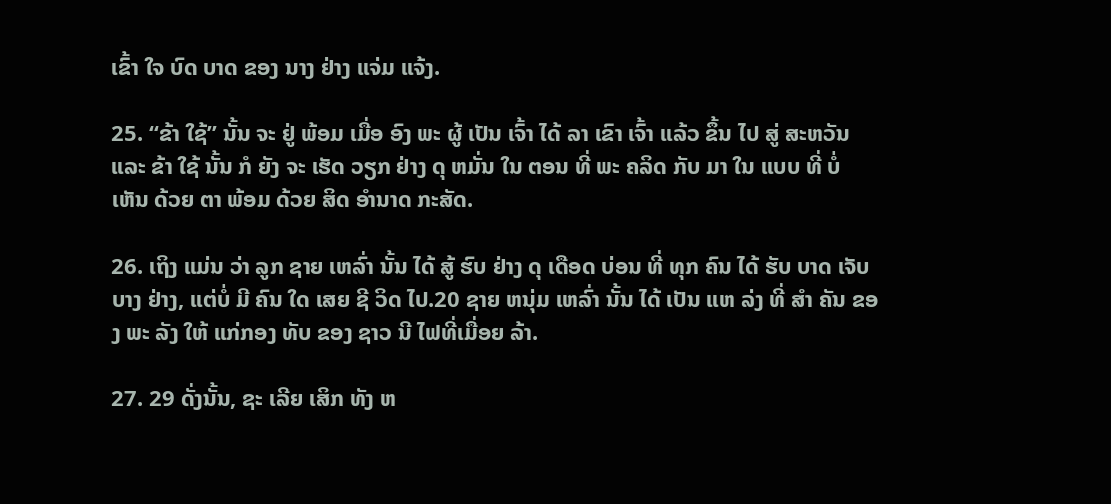ເຂົ້າ ໃຈ ບົດ ບາດ ຂອງ ນາງ ຢ່າງ ແຈ່ມ ແຈ້ງ.

25. “ຂ້າ ໃຊ້” ນັ້ນ ຈະ ຢູ່ ພ້ອມ ເມື່ອ ອົງ ພະ ຜູ້ ເປັນ ເຈົ້າ ໄດ້ ລາ ເຂົາ ເຈົ້າ ແລ້ວ ຂຶ້ນ ໄປ ສູ່ ສະຫວັນ ແລະ ຂ້າ ໃຊ້ ນັ້ນ ກໍ ຍັງ ຈະ ເຮັດ ວຽກ ຢ່າງ ດຸ ຫມັ່ນ ໃນ ຕອນ ທີ່ ພະ ຄລິດ ກັບ ມາ ໃນ ແບບ ທີ່ ບໍ່ ເຫັນ ດ້ວຍ ຕາ ພ້ອມ ດ້ວຍ ສິດ ອໍານາດ ກະສັດ.

26. ເຖິງ ແມ່ນ ວ່າ ລູກ ຊາຍ ເຫລົ່າ ນັ້ນ ໄດ້ ສູ້ ຮົບ ຢ່າງ ດຸ ເດືອດ ບ່ອນ ທີ່ ທຸກ ຄົນ ໄດ້ ຮັບ ບາດ ເຈັບ ບາງ ຢ່າງ, ແຕ່ບໍ່ ມີ ຄົນ ໃດ ເສຍ ຊີ ວິດ ໄປ.20 ຊາຍ ຫນຸ່ມ ເຫລົ່າ ນັ້ນ ໄດ້ ເປັນ ແຫ ລ່ງ ທີ່ ສໍາ ຄັນ ຂອງ ພະ ລັງ ໃຫ້ ແກ່ກອງ ທັບ ຂອງ ຊາວ ນີ ໄຟທີ່ເມື່ອຍ ລ້າ.

27. 29 ດັ່ງນັ້ນ, ຊະ ເລີຍ ເສິກ ທັງ ຫ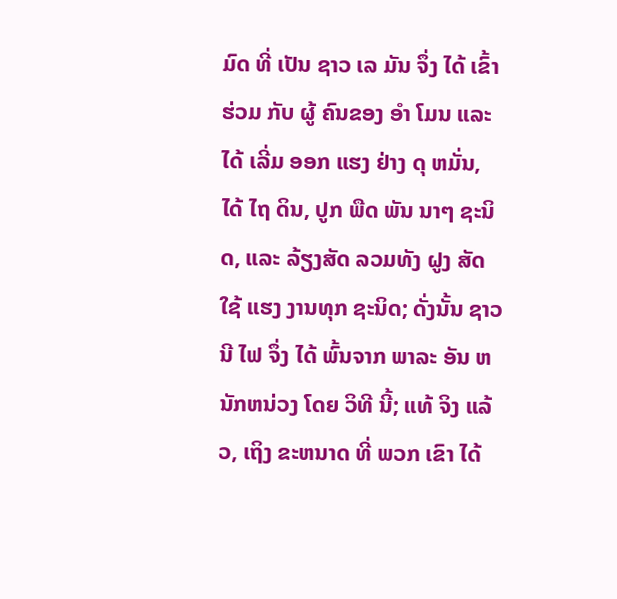ມົດ ທີ່ ເປັນ ຊາວ ເລ ມັນ ຈຶ່ງ ໄດ້ ເຂົ້າຮ່ວມ ກັບ ຜູ້ ຄົນຂອງ ອໍາ ໂມນ ແລະ ໄດ້ ເລີ່ມ ອອກ ແຮງ ຢ່າງ ດຸ ຫມັ່ນ, ໄດ້ ໄຖ ດິນ, ປູກ ພືດ ພັນ ນາໆ ຊະນິດ, ແລະ ລ້ຽງສັດ ລວມທັງ ຝູງ ສັດ ໃຊ້ ແຮງ ງານທຸກ ຊະນິດ; ດັ່ງນັ້ນ ຊາວ ນີ ໄຟ ຈຶ່ງ ໄດ້ ພົ້ນຈາກ ພາລະ ອັນ ຫນັກຫນ່ວງ ໂດຍ ວິທີ ນີ້; ແທ້ ຈິງ ແລ້ວ, ເຖິງ ຂະຫນາດ ທີ່ ພວກ ເຂົາ ໄດ້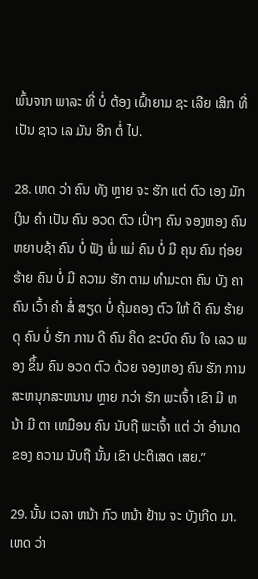ພົ້ນຈາກ ພາລະ ທີ່ ບໍ່ ຕ້ອງ ເຝົ້າຍາມ ຊະ ເລີຍ ເສິກ ທີ່ ເປັນ ຊາວ ເລ ມັນ ອີກ ຕໍ່ ໄປ.

28. ເຫດ ວ່າ ຄົນ ທັງ ຫຼາຍ ຈະ ຮັກ ແຕ່ ຕົວ ເອງ ມັກ ເງິນ ຄໍາ ເປັນ ຄົນ ອວດ ຕົວ ເປົ່າໆ ຄົນ ຈອງຫອງ ຄົນ ຫຍາບຊ້າ ຄົນ ບໍ່ ຟັງ ພໍ່ ແມ່ ຄົນ ບໍ່ ມີ ຄຸນ ຄົນ ຖ່ອຍ ຮ້າຍ ຄົນ ບໍ່ ມີ ຄວາມ ຮັກ ຕາມ ທໍາມະດາ ຄົນ ບັງ ຄາ ຄົນ ເວົ້າ ຄໍາ ສໍ່ ສຽດ ບໍ່ ຄຸ້ມຄອງ ຕົວ ໃຫ້ ດີ ຄົນ ຮ້າຍ ດຸ ຄົນ ບໍ່ ຮັກ ການ ດີ ຄົນ ຄຶດ ຂະບົດ ຄົນ ໃຈ ເລວ ພອງ ຂຶ້ນ ຄົນ ອວດ ຕົວ ດ້ວຍ ຈອງຫອງ ຄົນ ຮັກ ການ ສະຫນຸກສະຫນານ ຫຼາຍ ກວ່າ ຮັກ ພະເຈົ້າ ເຂົາ ມີ ຫນ້າ ມີ ຕາ ເຫມືອນ ຄົນ ນັບຖື ພະເຈົ້າ ແຕ່ ວ່າ ອໍານາດ ຂອງ ຄວາມ ນັບຖື ນັ້ນ ເຂົາ ປະຕິເສດ ເສຍ.”

29. ນັ້ນ ເວລາ ຫນ້າ ກົວ ຫນ້າ ຢ້ານ ຈະ ບັງເກີດ ມາ. ເຫດ ວ່າ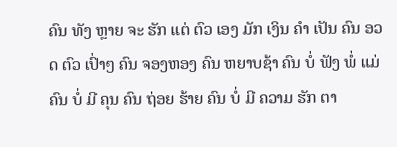ຄົນ ທັງ ຫຼາຍ ຈະ ຮັກ ແຕ່ ຕົວ ເອງ ມັກ ເງິນ ຄໍາ ເປັນ ຄົນ ອວດ ຕົວ ເປົ່າໆ ຄົນ ຈອງຫອງ ຄົນ ຫຍາບຊ້າ ຄົນ ບໍ່ ຟັງ ພໍ່ ແມ່ ຄົນ ບໍ່ ມີ ຄຸນ ຄົນ ຖ່ອຍ ຮ້າຍ ຄົນ ບໍ່ ມີ ຄວາມ ຮັກ ຕາ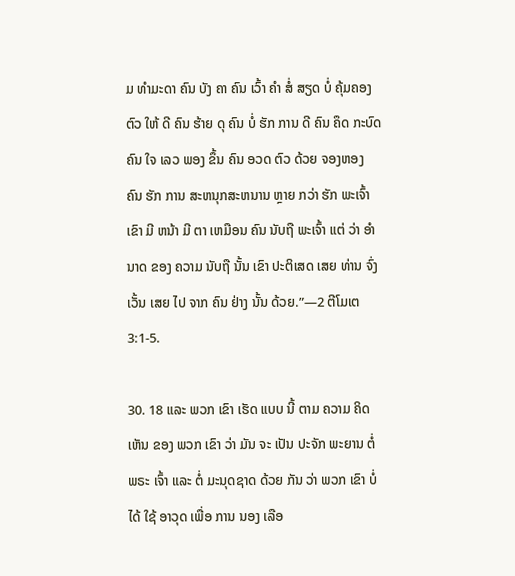ມ ທໍາມະດາ ຄົນ ບັງ ຄາ ຄົນ ເວົ້າ ຄໍາ ສໍ່ ສຽດ ບໍ່ ຄຸ້ມຄອງ ຕົວ ໃຫ້ ດີ ຄົນ ຮ້າຍ ດຸ ຄົນ ບໍ່ ຮັກ ການ ດີ ຄົນ ຄຶດ ກະບົດ ຄົນ ໃຈ ເລວ ພອງ ຂຶ້ນ ຄົນ ອວດ ຕົວ ດ້ວຍ ຈອງຫອງ ຄົນ ຮັກ ການ ສະຫນຸກສະຫນານ ຫຼາຍ ກວ່າ ຮັກ ພະເຈົ້າ ເຂົາ ມີ ຫນ້າ ມີ ຕາ ເຫມືອນ ຄົນ ນັບຖື ພະເຈົ້າ ແຕ່ ວ່າ ອໍານາດ ຂອງ ຄວາມ ນັບຖື ນັ້ນ ເຂົາ ປະຕິເສດ ເສຍ ທ່ານ ຈົ່ງ ເວັ້ນ ເສຍ ໄປ ຈາກ ຄົນ ຢ່າງ ນັ້ນ ດ້ວຍ.”—2 ຕີໂມເຕ 3:1-5.

30. 18 ແລະ ພວກ ເຂົາ ເຮັດ ແບບ ນີ້ ຕາມ ຄວາມ ຄິດ ເຫັນ ຂອງ ພວກ ເຂົາ ວ່າ ມັນ ຈະ ເປັນ ປະຈັກ ພະຍານ ຕໍ່ ພຣະ ເຈົ້າ ແລະ ຕໍ່ ມະນຸດຊາດ ດ້ວຍ ກັນ ວ່າ ພວກ ເຂົາ ບໍ່ ໄດ້ ໃຊ້ ອາວຸດ ເພື່ອ ການ ນອງ ເລືອ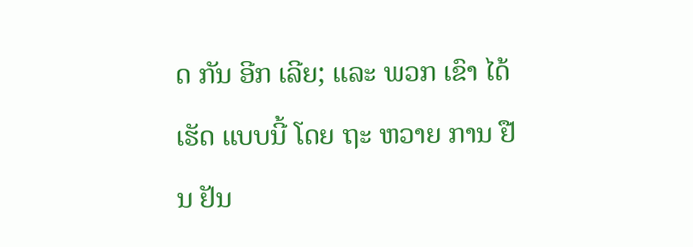ດ ກັນ ອີກ ເລີຍ; ແລະ ພວກ ເຂົາ ໄດ້ ເຮັດ ແບບນີ້ ໂດຍ ຖະ ຫວາຍ ການ ຢືນ ຢັນ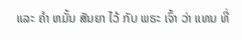ແລະ ຄໍາ ຫມັ້ນ ສັນຍາ ໄວ້ ກັບ ພຣະ ເຈົ້າ ວ່າ ແທນ ທີ່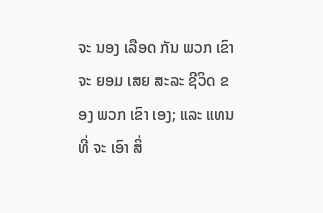ຈະ ນອງ ເລືອດ ກັນ ພວກ ເຂົາ ຈະ ຍອມ ເສຍ ສະລະ ຊີວິດ ຂອງ ພວກ ເຂົາ ເອງ; ແລະ ແທນ ທີ່ ຈະ ເອົາ ສິ່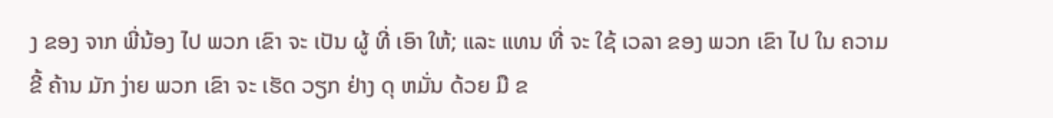ງ ຂອງ ຈາກ ພີ່ນ້ອງ ໄປ ພວກ ເຂົາ ຈະ ເປັນ ຜູ້ ທີ່ ເອົາ ໃຫ້; ແລະ ແທນ ທີ່ ຈະ ໃຊ້ ເວລາ ຂອງ ພວກ ເຂົາ ໄປ ໃນ ຄວາມ ຂີ້ ຄ້ານ ມັກ ງ່າຍ ພວກ ເຂົາ ຈະ ເຮັດ ວຽກ ຢ່າງ ດຸ ຫມັ່ນ ດ້ວຍ ມື ຂ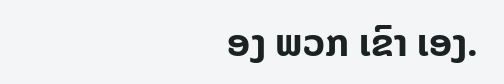ອງ ພວກ ເຂົາ ເອງ.